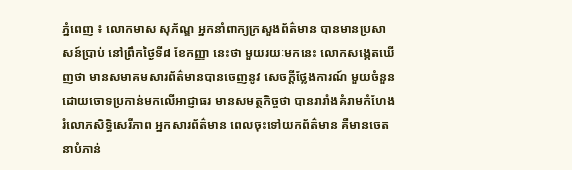ភ្នំពេញ ៖ លោកមាស សុភ័ណ្ឌ អ្នកនាំពាក្យក្រសួងព័ត៌មាន បានមានប្រសាសន៍ប្រាប់ នៅព្រឹកថ្ងៃទី៨ ខែកញ្ញា នេះថា មួយរយៈមកនេះ លោកសង្កេតឃើញថា មានសមាគមសារព័ត៌មានបានចេញនូវ សេចក្តីថ្លែងការណ៍ មួយចំនួនដោយចោទប្រកាន់មកលើអាជ្ញាធរ មានសមត្ថកិច្ចថា បានរារាំងគំរាមកំហែង រំលោភសិទ្ធិសេរីភាព អ្នកសារព័ត៌មាន ពេលចុះទៅយកព័ត៌មាន គឺមានចេតនាបំភាន់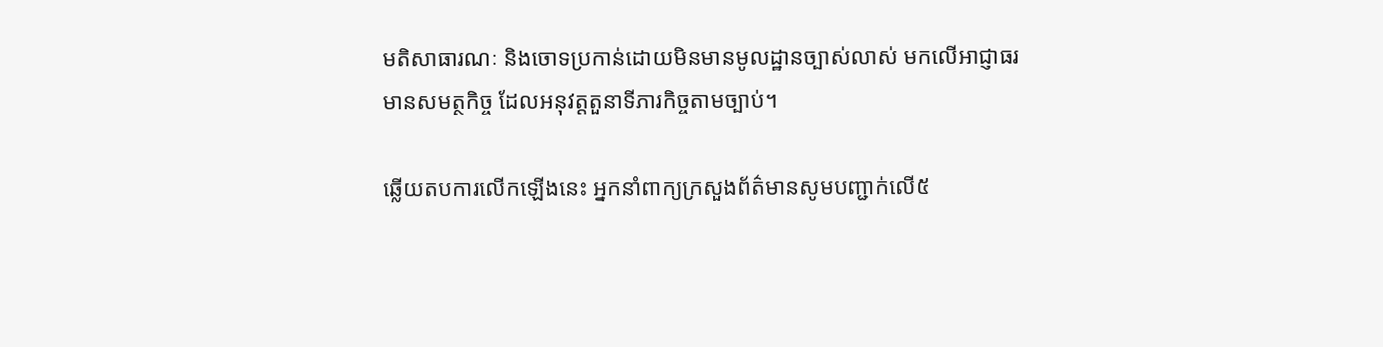មតិសាធារណៈ និងចោទប្រកាន់ដោយមិនមានមូលដ្ឋានច្បាស់លាស់ មកលើអាជ្ញាធរមានសមត្ថកិច្ច ដែលអនុវត្តតួនាទីភារកិច្ចតាមច្បាប់។

ឆ្លើយតបការលើកឡើងនេះ អ្នកនាំពាក្យក្រសួងព័ត៌មានសូមបញ្ជាក់លើ៥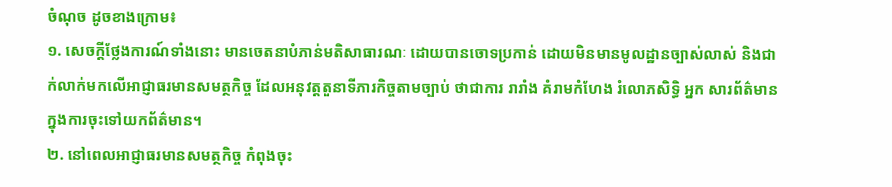ចំណុច ដូចខាងក្រោម៖
១. សេចក្តីថ្លែងការណ៍ទាំងនោះ មានចេតនាបំភាន់មតិសាធារណៈ ដោយបានចោទប្រកាន់ ដោយមិនមានមូលដ្ឋានច្បាស់លាស់ និងជាក់លាក់មកលើអាជ្ញាធរមានសមត្ថកិច្ច ដែលអនុវត្តតួនាទីភារកិច្ចតាមច្បាប់ ថាជាការ រារាំង គំរាមកំហែង រំលោភសិទ្ធិ អ្នក សារព័ត៌មាន ក្នុងការចុះទៅយកព័ត៌មាន។
២. នៅពេលអាជ្ញាធរមានសមត្ថកិច្ច កំពុងចុះ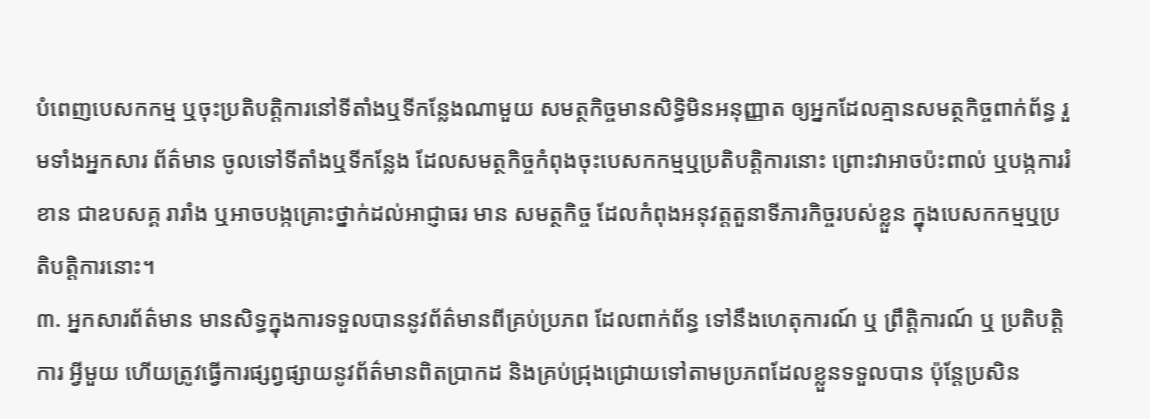បំពេញបេសកកម្ម ឬចុះប្រតិបត្តិការនៅទីតាំងឬទីកន្លែងណាមួយ សមត្ថកិច្ចមានសិទ្ធិមិនអនុញ្ញាត ឲ្យអ្នកដែលគ្មានសមត្ថកិច្ចពាក់ព័ន្ធ រួមទាំងអ្នកសារ ព័ត៌មាន ចូលទៅទីតាំងឬទីកន្លែង ដែលសមត្ថកិច្ចកំពុងចុះបេសកកម្មឬប្រតិបត្តិការនោះ ព្រោះវាអាចប៉ះពាល់ ឬបង្កការរំខាន ជាឧបសគ្គ រារាំង ឬអាចបង្កគ្រោះថ្នាក់ដល់អាជ្ញាធរ មាន សមត្ថកិច្ច ដែលកំពុងអនុវត្តតួនាទីភារកិច្ចរបស់ខ្លួន ក្នុងបេសកកម្មឬប្រតិបត្តិការនោះ។
៣. អ្នកសារព័ត៌មាន មានសិទ្ធក្នុងការទទួលបាននូវព័ត៌មានពីគ្រប់ប្រភព ដែលពាក់ព័ន្ធ ទៅនឹងហេតុការណ៍ ឬ ព្រឹត្តិការណ៍ ឬ ប្រតិបត្តិការ អ្វីមួយ ហេីយត្រូវធ្វេីការផ្សព្វផ្សាយនូវព័ត៌មានពិតប្រាកដ និងគ្រប់ជ្រុងជ្រោយទៅតាមប្រភពដែលខ្លួនទទួលបាន ប៉ុន្តែប្រសិន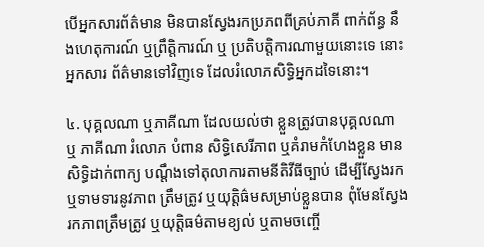បេីអ្នកសារព័ត៌មាន មិនបានស្វែងរកប្រភពពីគ្រប់ភាគី ពាក់ព័ន្ធ នឹងហេតុការណ៍ ឬព្រឹត្តិការណ៍ ឬ ប្រតិបត្តិការណាមួយនោះទេ នោះអ្នកសារ ព័ត៌មានទៅវិញទេ ដែលរំលោភសិទ្ធិអ្នកដទៃនោះ។

៤. បុគ្គលណា ឬភាគីណា ដែលយល់ថា ខ្លួនត្រូវបានបុគ្គលណា ឬ ភាគីណា រំលោភ បំពាន សិទ្ធិសេរីភាព ឬគំរាមកំហែងខ្លួន មានសិទ្ធិដាក់ពាក្យ បណ្តឹងទៅតុលាការតាមនីតិវីធីច្បាប់ ដេីម្បីស្វែងរកឬទាមទារនូវភាព ត្រឹមត្រូវ ឬយុត្តិធ៌មសម្រាប់ខ្លួនបាន ពុំមែនស្វែងរកភាពត្រឹមត្រូវ ឬយុត្តិធម៌តាមខ្យល់ ឬតាមចញ្ចេី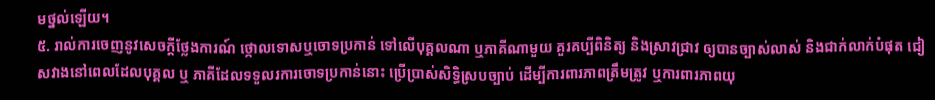មថ្នល់ឡេីយ។
៥. រាល់ការចេញនូវសេចក្តីថ្លែងការណ៍ ថ្កោលទោសឬចោទប្រកាន់ ទៅលេីបុគ្គលណា ឬភាគីណាមួយ គួរគប្បីពិនិត្យ និងស្រាវជ្រាវ ឲ្យបានច្បាស់លាស់ និងជាក់លាក់បំផុត ជៀសវាងនៅពេលដែលបុគ្គល ឬ ភាគីដែលទទួលរការចោទប្រកាន់នោះ ប្រេីប្រាស់សិទ្ធិស្របច្បាប់ ដេីម្បីការពារភាពត្រឹមត្រូវ ឬការពារភាពយុ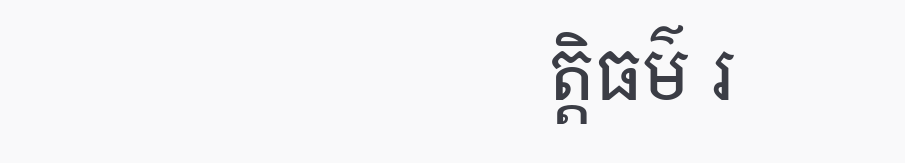ត្តិធម៌ រ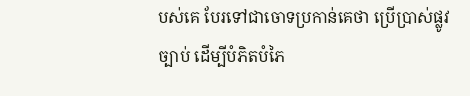បស់គេ បែរទៅជាចោទប្រកាន់គេថា ប្រេីប្រាស់ផ្លូវច្បាប់ ដេីម្បីបំភិតបំភៃ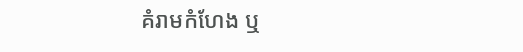គំរាមកំហែង ឬ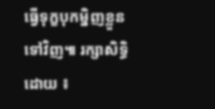ធ្វើទុក្ខបុកម្និញខ្លួនទៅវិញ៕ រក្សាសិទ្ធិដោយ ៖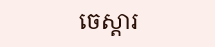ចេស្តារ